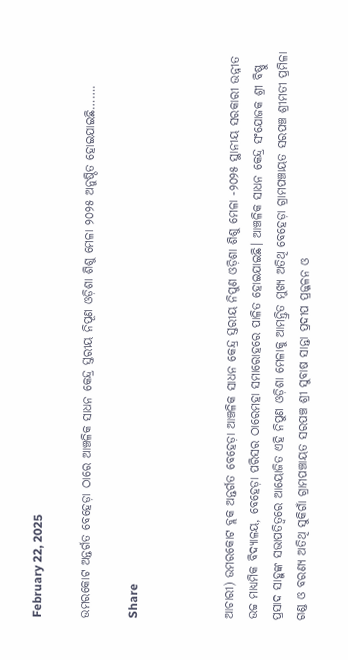February 22, 2025

ଉମରକୋଟ ଅନ୍ତର୍ଗତ ବେହେଡ଼ା ଠାରେ ଆଞ୍ଚଳିକ ସାଧନ କେନ୍ଦ୍ର ସ୍ତରୀୟ ନିପୂଣ ଓଡ଼ିଶା ଶିଶୁ ମେଳା ୨୦୨୫ ଅନୁଷ୍ଠିତ ହୋଇଯାଇଛି…….

Share



ଆଚାରୀ) ଉମରକୋଟ ବ୍ଲକ ଅନ୍ତର୍ଗତ ବେହେଡ଼ା ଆଞ୍ଚଳିକ ସାଧନ କେନ୍ଦ୍ର ସ୍ତରୀୟ ନିପୁଣ ଓଡ଼ିଶା ଶିଶୁ ମେଳା -୨୦୨୫ ସ୍ଥାନୀୟ ସରକାରୀ ଉନ୍ନୀତ ଉଚ୍ଚ ମାଧ୍ୟମିକ ବିଦ୍ୟାଳୟ, ବେହେଡ଼ା ପରିସର ଠାରେମହା ସମାରୋହରେ ପାଳିତ ହୋଇଯାଇଛି। ଆଞ୍ଚଳିକ ସାଧନ କେନ୍ଦ୍ର ସଂଯୋଜକ ଶ୍ରୀ ବିଷ୍ଣୁ ପ୍ରସାଦ ସାହୁଙ୍କ ସଭାପତିତ୍ୱରେ ଆୟୋଜିତ ଏହି ନିପୁଣ ଓଡ଼ିଶା ମେଳାକୁ ଆମନ୍ତ୍ରିତ ମୁଖ୍ୟ ଅତିଥି ବେହେଡ଼ା ଗ୍ରାମପଞ୍ଚାୟତ ସରପଞ୍ଚ ଶ୍ରୀମତୀ ପ୍ରମିଳା ଗଣ୍ଡ ଓ ବରଣ୍ୟ ଅତିଥି ସୁକିଗାଁ ଗ୍ରାମପଞ୍ଚାୟତ ସରପଞ୍ଚ ଶ୍ରୀ ସୁବାଷ ସାନ୍ତା ପ୍ରଦୀପ ପ୍ରଜ୍ଜଳନ ଓ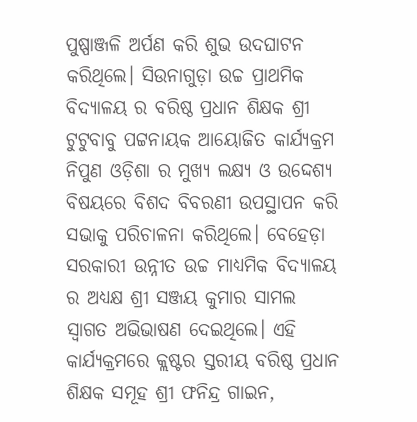ପୁଷ୍ପାଞ୍ଜଳି ଅର୍ପଣ କରି ଶୁଭ ଉଦଘାଟନ କରିଥିଲେ। ସିଉନାଗୁଡ଼ା ଉଚ୍ଚ ପ୍ରାଥମିକ ବିଦ୍ୟାଳୟ ର ବରିଷ୍ଠ ପ୍ରଧାନ ଶିକ୍ଷକ ଶ୍ରୀ ଟୁଟୁବାବୁ ପଟ୍ଟନାୟକ ଆୟୋଜିତ କାର୍ଯ୍ୟକ୍ରମ ନିପୁଣ ଓଡ଼ିଶା ର ମୁଖ୍ୟ ଲକ୍ଷ୍ୟ ଓ ଉଦ୍ଦେଶ୍ୟ ବିଷୟରେ ବିଶଦ ବିବରଣୀ ଉପସ୍ଥାପନ କରି ସଭାକୁ ପରିଚାଳନା କରିଥିଲେ। ବେହେଡ଼ା ସରକାରୀ ଉନ୍ନୀତ ଉଚ୍ଚ ମାଧ୍ୟମିକ ବିଦ୍ୟାଳୟ ର ଅଧ୍ୟକ୍ଷ ଶ୍ରୀ ସଞ୍ଜୟ କୁମାର ସାମଲ ସ୍ୱାଗତ ଅଭିଭାଷଣ ଦେଇଥିଲେ। ଏହି କାର୍ଯ୍ୟକ୍ରମରେ କ୍ଲଷ୍ଟର ସ୍ତରୀୟ ବରିଷ୍ଠ ପ୍ରଧାନ ଶିକ୍ଷକ ସମୂହ ଶ୍ରୀ ଫନିନ୍ଦ୍ର ଗାଇନ,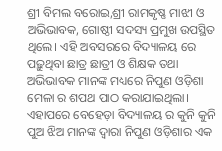ଶ୍ରୀ ବିମଲ ବରୋଇ,ଶ୍ରୀ ରାମକୃଷ୍ଣ ମାଝୀ ଓ ଅଭିଭାବକ, ଗୋଷ୍ଠୀ ସଦସ୍ୟ ପ୍ରମୁଖ ଉପସ୍ଥିତ ଥିଲେ। ଏହି ଅବସରରେ ବିଦ୍ୟାଳୟ ରେ ପଢ଼ୁଥିବା ଛାତ୍ର ଛାତ୍ରୀ ଓ ଶିକ୍ଷକ ତଥା ଅଭିଭାବକ ମାନଙ୍କ ମଧ୍ୟରେ ନିପୁଣ ଓଡ଼ିଶା ମେଳା ର ଶପଥ ପାଠ କରାଯାଇଥିଲା। ଏହାପରେ ବେହେଡ଼ା ବିଦ୍ୟାଳୟ ର କୁନି କୁନି ପୁଅ ଝିଅ ମାନଙ୍କ ଦ୍ୱାରା ନିପୁଣ ଓଡ଼ିଶାର ଏକ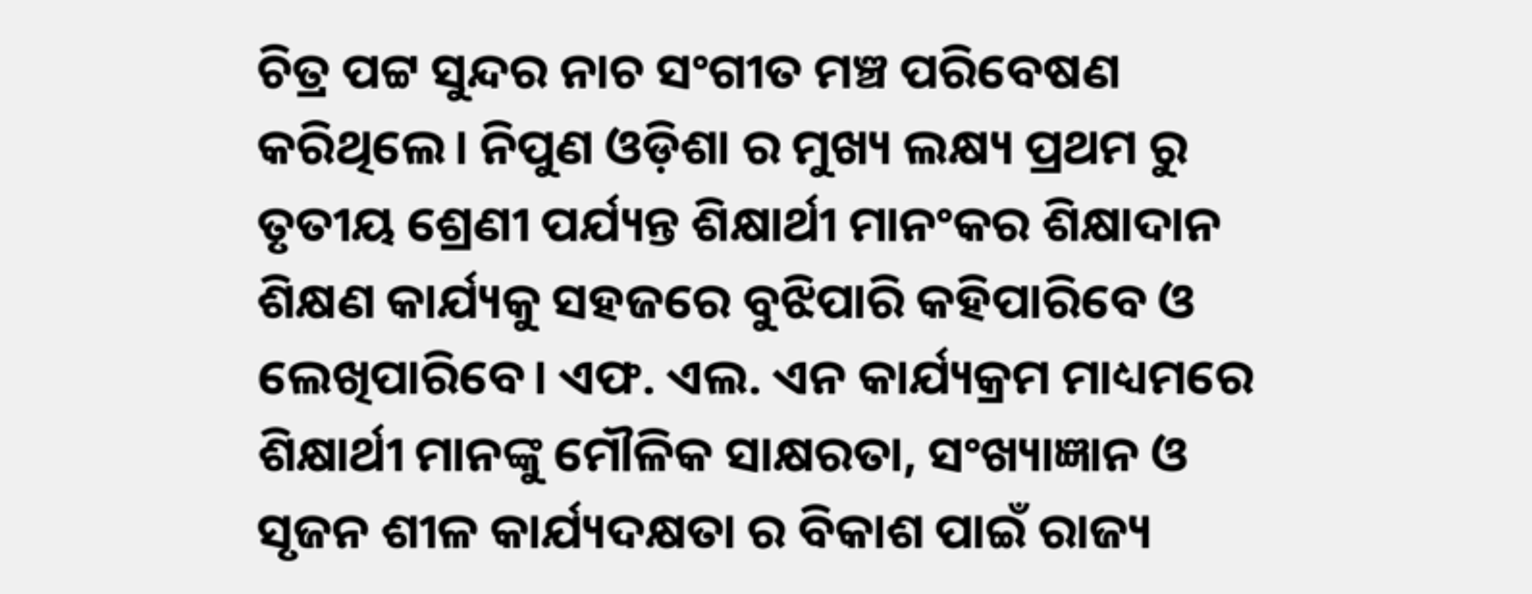ଚିତ୍ର ପଟ୍ଟ ସୁନ୍ଦର ନାଚ ସଂଗୀତ ମଞ୍ଚ ପରିବେଷଣ କରିଥିଲେ। ନିପୁଣ ଓଡ଼ିଶା ର ମୁଖ୍ୟ ଲକ୍ଷ୍ୟ ପ୍ରଥମ ରୁ ତୃତୀୟ ଶ୍ରେଣୀ ପର୍ଯ୍ୟନ୍ତ ଶିକ୍ଷାର୍ଥୀ ମାନଂକର ଶିକ୍ଷାଦାନ ଶିକ୍ଷଣ କାର୍ଯ୍ୟକୁ ସହଜରେ ବୁଝିପାରି କହିପାରିବେ ଓ ଲେଖିପାରିବେ। ଏଫ. ଏଲ. ଏନ କାର୍ଯ୍ୟକ୍ରମ ମାଧ୍ୟମରେ ଶିକ୍ଷାର୍ଥୀ ମାନଙ୍କୁ ମୌଳିକ ସାକ୍ଷରତା, ସଂଖ୍ୟାଜ୍ଞାନ ଓ ସୃଜନ ଶୀଳ କାର୍ଯ୍ୟଦକ୍ଷତା ର ବିକାଶ ପାଇଁ ରାଜ୍ୟ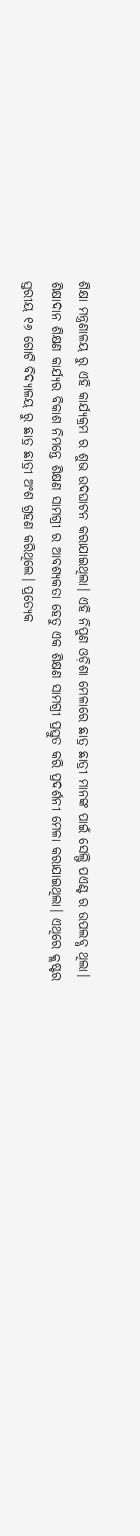ଶିକ୍ଷା ମନ୍ତ୍ରଣାଳୟ ରୁ ଏହି କାର୍ଯ୍ୟକ୍ରମ ର ଶୁଭ ଉଦଘାଟନ କରାଯାଇଥିଲା। ଏହି ନିପୁଣ ଓଡ଼ିଶା ମେଳାରେ ଛାତ୍ର ଛାତ୍ରୀ ମାନଙ୍କ ପାଇଁ ସେଲ୍ଫି ପଏଣ୍ଟ ର ଉପଲବ୍ଧ ଥିଲା। ଶିକ୍ଷାଦାନ ଶିକ୍ଷଣ କାର୍ଯ୍ୟର ବିକାଶ ନିମନ୍ତେ ଶିକ୍ଷଣ ସାମଗ୍ରୀ ର ଆବଶ୍ୟକତା ହେତୁ ଏକ ଶିକ୍ଷଣ ସାମଗ୍ରୀ ପ୍ରସ୍ତୁତ କରି ପ୍ରଦର୍ଶନୀ ମେଳା କରାଯାଇଥିଲା। ଏଥିରେ କ୍ଲଷ୍ଟର ସ୍ତରୀୟ ୧୬ ଗୋଟି ବିଦ୍ୟାଳୟ ରୁ ଛାତ୍ର ଛାତ୍ରୀ ଅଂଶ ଗ୍ରହଣ କରିଥିଲେ। ପ୍ରତ୍ୟେକ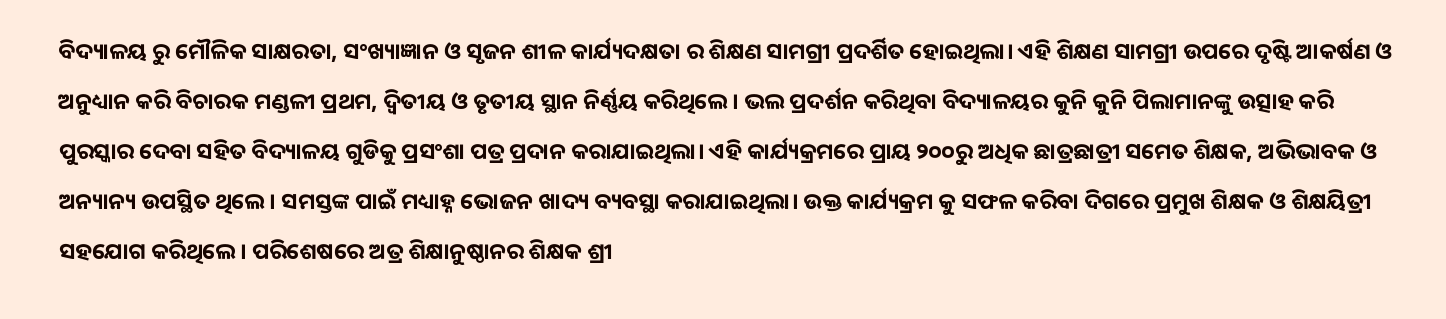ବିଦ୍ୟାଳୟ ରୁ ମୌଳିକ ସାକ୍ଷରତା, ସଂଖ୍ୟାଜ୍ଞାନ ଓ ସୃଜନ ଶୀଳ କାର୍ଯ୍ୟଦକ୍ଷତା ର ଶିକ୍ଷଣ ସାମଗ୍ରୀ ପ୍ରଦର୍ଶିତ ହୋଇଥିଲା। ଏହି ଶିକ୍ଷଣ ସାମଗ୍ରୀ ଉପରେ ଦୃଷ୍ଟି ଆକର୍ଷଣ ଓ ଅନୁଧ୍ୟାନ କରି ବିଚାରକ ମଣ୍ଡଳୀ ପ୍ରଥମ, ଦ୍ଵିତୀୟ ଓ ତୃତୀୟ ସ୍ଥାନ ନିର୍ଣ୍ଣୟ କରିଥିଲେ। ଭଲ ପ୍ରଦର୍ଶନ କରିଥିବା ବିଦ୍ୟାଳୟର କୁନି କୁନି ପିଲାମାନଙ୍କୁ ଉତ୍ସାହ କରି ପୁରସ୍କାର ଦେବା ସହିତ ବିଦ୍ୟାଳୟ ଗୁଡିକୁ ପ୍ରସଂଶା ପତ୍ର ପ୍ରଦାନ କରାଯାଇଥିଲା। ଏହି କାର୍ଯ୍ୟକ୍ରମରେ ପ୍ରାୟ ୨୦୦ରୁ ଅଧିକ ଛାତ୍ରଛାତ୍ରୀ ସମେତ ଶିକ୍ଷକ, ଅଭିଭାବକ ଓ ଅନ୍ୟାନ୍ୟ ଉପସ୍ଥିତ ଥିଲେ। ସମସ୍ତଙ୍କ ପାଇଁ ମଧ୍ୟାହ୍ନ ଭୋଜନ ଖାଦ୍ୟ ବ୍ୟବସ୍ଥା କରାଯାଇଥିଲା। ଉକ୍ତ କାର୍ଯ୍ୟକ୍ରମ କୁ ସଫଳ କରିବା ଦିଗରେ ପ୍ରମୁଖ ଶିକ୍ଷକ ଓ ଶିକ୍ଷୟିତ୍ରୀ ସହଯୋଗ କରିଥିଲେ। ପରିଶେଷରେ ଅତ୍ର ଶିକ୍ଷାନୁଷ୍ଠାନର ଶିକ୍ଷକ ଶ୍ରୀ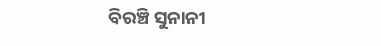ବିରଞ୍ଚି ସୁନାନୀ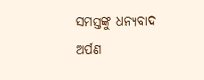ସମସ୍ତଙ୍କୁ ଧନ୍ୟବାଦ ଅର୍ପଣ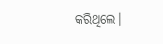କରିଥିଲେ।